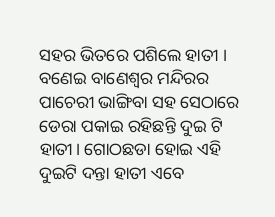ସହର ଭିତରେ ପଶିଲେ ହାତୀ । ବଣେଇ ବାଣେଶ୍ଵର ମନ୍ଦିରର ପାଚେରୀ ଭାଙ୍ଗିବା ସହ ସେଠାରେ ଡେରା ପକାଇ ରହିଛନ୍ତି ଦୁଇ ଟି ହାତୀ। ଗୋଠଛଡା ହୋଇ ଏହି ଦୁଇଟି ଦନ୍ତା ହାତୀ ଏବେ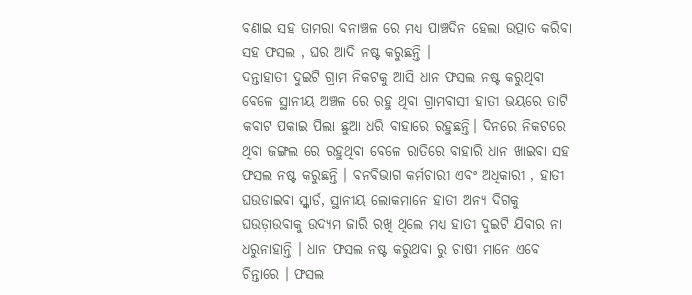ବଣାଇ ସହ ତାମରା ବନାଞ୍ଚଳ ରେ ମଧ୍ୟ ପାଞ୍ଚଦିନ ହେଲା ଉତ୍ପାତ କରିବା ସହ ଫସଲ , ଘର ଆଦି ନଷ୍ଟ କରୁଛନ୍ତି ।
ଦନ୍ତାହାତୀ ଦୁଇଟି ଗ୍ରାମ ନିକଟକୁ ଆସି ଧାନ ଫସଲ ନଷ୍ଟ କରୁଥିବା ବେଳେ ସ୍ଥାନୀୟ ଅଞ୍ଚଳ ରେ ରହୁ ଥିବା ଗ୍ରାମବାସୀ ହାତୀ ଭୟରେ ତାଟି କବାଟ ପକାଇ ପିଲା ଛୁଆ ଧରି ବାହାରେ ରହୁଛନ୍ତି। ଦିନରେ ନିକଟରେ ଥିବା ଜଙ୍ଗଲ ରେ ରହୁଥିବା ବେଳେ ରାତିରେ ବାହାରି ଧାନ ଖାଇବା ସହ ଫସଲ ନଷ୍ଟ କରୁଛନ୍ତି । ବନବିଭାଗ କର୍ମଚାରୀ ଏବଂ ଅଧିକାରୀ , ହାତୀ ଘଉଡାଇବା ସ୍କ୍ୱାର୍ଡ, ସ୍ଥାନୀୟ ଲୋକମାନେ ହାତୀ ଅନ୍ୟ ଦିଗକୁ ଘଉଡ଼ାଉବାକୁ ଉଦ୍ୟମ ଜାରି ରଖି ଥିଲେ ମଧ୍ୟ ହାତୀ ଦୁଇଟି ଯିବାର ନା ଧରୁନାହାନ୍ତି । ଧାନ ଫସଲ ନଷ୍ଟ କରୁଥବା ରୁ ଚାଷୀ ମାନେ ଏବେ ଚିନ୍ତାରେ । ଫସଲ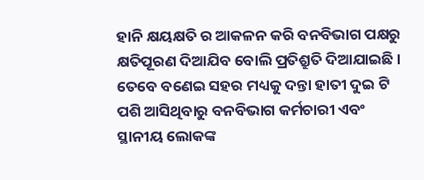ହାନି କ୍ଷୟକ୍ଷତି ର ଆକଳନ କରି ବନବିଭାଗ ପକ୍ଷରୁ କ୍ଷତିପୂରଣ ଦିଆଯିବ ବୋଲି ପ୍ରତିଶ୍ରୁତି ଦିଆଯାଇଛି । ତେବେ ବଣେଇ ସହର ମଧ୍ୟକୁ ଦନ୍ତା ହାତୀ ଦୁଇ ଟି ପଶି ଆସିଥିବାରୁ ବନବିଭାଗ କର୍ମଚାରୀ ଏବଂ ସ୍ଥାନୀୟ ଲୋକଙ୍କ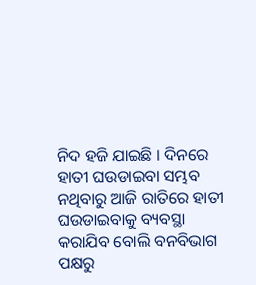ନିଦ ହଜି ଯାଇଛି । ଦିନରେ ହାତୀ ଘଉଡାଇବା ସମ୍ଭବ ନଥିବାରୁ ଆଜି ରାତିରେ ହାତୀ ଘଉଡାଇବାକୁ ବ୍ୟବସ୍ଥା କରାଯିବ ବୋଲି ବନବିଭାଗ ପକ୍ଷରୁ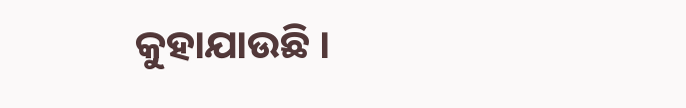କୁହାଯାଉଛି ।